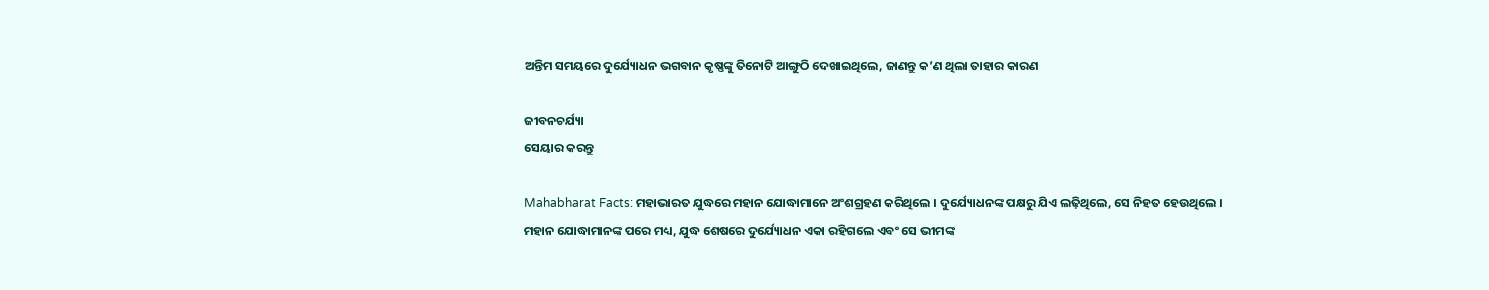ଅନ୍ତିମ ସମୟରେ ଦୁର୍ଯ୍ୟୋଧନ ଭଗବାନ କୃଷ୍ଣଙ୍କୁ ତିନୋଟି ଆଙ୍ଗୁଠି ଦେଖାଇଥିଲେ, ଜାଣନ୍ତୁ କ’ଣ ଥିଲା ତାହାର କାରଣ

ଜୀବନଚର୍ଯ୍ୟା
ସେୟାର କରନ୍ତୁ

Mahabharat Facts: ମହାଭାରତ ଯୁଦ୍ଧରେ ମହାନ ଯୋଦ୍ଧାମାନେ ଅଂଶଗ୍ରହଣ କରିଥିଲେ । ଦୁର୍ଯ୍ୟୋଧନଙ୍କ ପକ୍ଷରୁ ଯିଏ ଲଢ଼ିଥିଲେ, ସେ ନିହତ ହେଉଥିଲେ । ମହାନ ଯୋଦ୍ଧାମାନଙ୍କ ପରେ ମଧ୍ୟ, ଯୁଦ୍ଧ ଶେଷରେ ଦୁର୍ଯ୍ୟୋଧନ ଏକା ରହିଗଲେ ଏବଂ ସେ ଭୀମଙ୍କ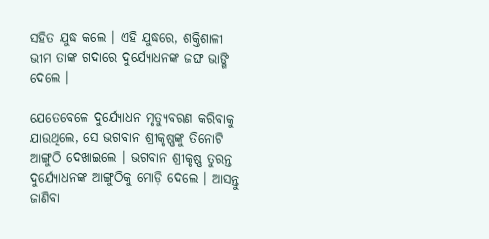ସହିତ ଯୁଦ୍ଧ କଲେ । ଏହି ଯୁଦ୍ଧରେ, ଶକ୍ତିଶାଳୀ ଭୀମ ତାଙ୍କ ଗଦାରେ ଦୁର୍ଯ୍ୟୋଧନଙ୍କ ଜଙ୍ଘ ଭାଙ୍ଗି ଦେଲେ ।

ଯେତେବେଳେ ଦୁର୍ଯ୍ୟୋଧନ ମୃତ୍ୟୁବରଣ କରିବାକୁ ଯାଉଥିଲେ, ସେ ଭଗବାନ ଶ୍ରୀକୃଷ୍ଣଙ୍କୁ ତିନୋଟି ଆଙ୍ଗୁଠି ଦେଖାଇଲେ । ଭଗବାନ ଶ୍ରୀକୃଷ୍ଣ ତୁରନ୍ତ ଦୁର୍ଯ୍ୟୋଧନଙ୍କ ଆଙ୍ଗୁଠିକୁ ମୋଡ଼ି ଦେଲେ । ଆସନ୍ତୁ ଜାଣିବା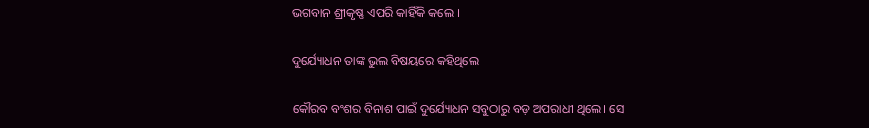ଭଗବାନ ଶ୍ରୀକୃଷ୍ଣ ଏପରି କାହିଁକି କଲେ ।

ଦୁର୍ଯ୍ୟୋଧନ ତାଙ୍କ ଭୁଲ ବିଷୟରେ କହିଥିଲେ

କୌରବ ବଂଶର ବିନାଶ ପାଇଁ ଦୁର୍ଯ୍ୟୋଧନ ସବୁଠାରୁ ବଡ଼ ଅପରାଧୀ ଥିଲେ। ସେ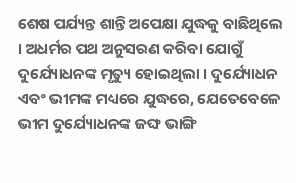ଶେଷ ପର୍ଯ୍ୟନ୍ତ ଶାନ୍ତି ଅପେକ୍ଷା ଯୁଦ୍ଧକୁ ବାଛିଥିଲେ । ଅଧର୍ମର ପଥ ଅନୁସରଣ କରିବା ଯୋଗୁଁ ଦୁର୍ଯ୍ୟୋଧନଙ୍କ ମୃତ୍ୟୁ ହୋଇଥିଲା । ଦୁର୍ଯ୍ୟୋଧନ ଏବଂ ଭୀମଙ୍କ ମଧ୍ୟରେ ଯୁଦ୍ଧରେ, ଯେତେବେଳେ ଭୀମ ଦୁର୍ଯ୍ୟୋଧନଙ୍କ ଜଙ୍ଘ ଭାଙ୍ଗି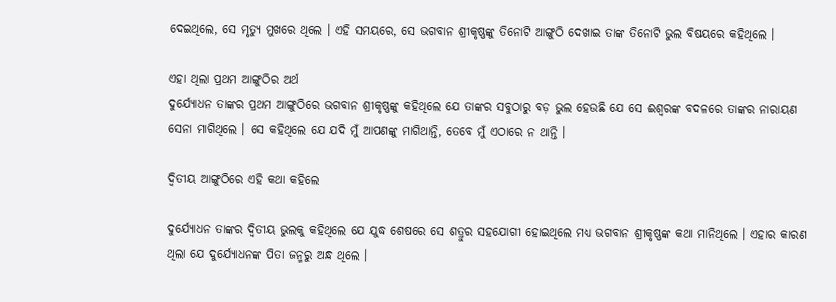ଦେଇଥିଲେ, ସେ ମୃତ୍ୟୁ ମୁଖରେ ଥିଲେ । ଏହି ସମୟରେ, ସେ ଭଗବାନ ଶ୍ରୀକୃଷ୍ଣଙ୍କୁ ତିନୋଟି ଆଙ୍ଗୁଠି ଦେଖାଇ ତାଙ୍କ ତିନୋଟି ଭୁଲ ବିଷୟରେ କହିଥିଲେ ।

ଏହା ଥିଲା ପ୍ରଥମ ଆଙ୍ଗୁଠିର ଅର୍ଥ
ଦୁର୍ଯ୍ୟୋଧନ ତାଙ୍କର ପ୍ରଥମ ଆଙ୍ଗୁଠିରେ ଭଗବାନ ଶ୍ରୀକୃଷ୍ଣଙ୍କୁ କହିଥିଲେ ଯେ ତାଙ୍କର ସବୁଠାରୁ ବଡ଼ ଭୁଲ ହେଉଛି ଯେ ସେ ଈଶ୍ୱରଙ୍କ ବଦଳରେ ତାଙ୍କର ନାରାୟଣ ସେନା ମାଗିଥିଲେ । ସେ କହିଥିଲେ ଯେ ଯଦି ମୁଁ ଆପଣଙ୍କୁ ମାଗିଥାନ୍ତି, ତେବେ ମୁଁ ଏଠାରେ ନ ଥାନ୍ତି ।

ଦ୍ୱିତୀୟ ଆଙ୍ଗୁଠିରେ ଏହି କଥା କହିଲେ

ଦୁର୍ଯ୍ୟୋଧନ ତାଙ୍କର ଦ୍ୱିତୀୟ ଭୁଲକୁ କହିଥିଲେ ଯେ ଯୁଦ୍ଧ ଶେଷରେ ସେ ଶତ୍ରୁର ସହଯୋଗୀ ହୋଇଥିଲେ ମଧ୍ୟ ଭଗବାନ ଶ୍ରୀକୃଷ୍ଣଙ୍କ କଥା ମାନିଥିଲେ । ଏହାର କାରଣ ଥିଲା ଯେ ଦୁର୍ଯ୍ୟୋଧନଙ୍କ ପିତା ଜନ୍ମରୁ ଅନ୍ଧ ଥିଲେ ।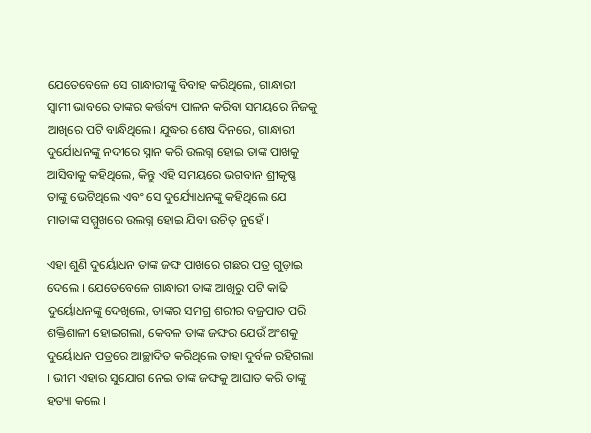ଯେତେବେଳେ ସେ ଗାନ୍ଧାରୀଙ୍କୁ ବିବାହ କରିଥିଲେ, ଗାନ୍ଧାରୀ ସ୍ୱାମୀ ଭାବରେ ତାଙ୍କର କର୍ତ୍ତବ୍ୟ ପାଳନ କରିବା ସମୟରେ ନିଜକୁ ଆଖିରେ ପଟି ବାନ୍ଧିଥିଲେ। ଯୁଦ୍ଧର ଶେଷ ଦିନରେ, ଗାନ୍ଧାରୀ ଦୁର୍ଯୋଧନଙ୍କୁ ନଦୀରେ ସ୍ନାନ କରି ଉଲଗ୍ନ ହୋଇ ତାଙ୍କ ପାଖକୁ ଆସିବାକୁ କହିଥିଲେ, କିନ୍ତୁ ଏହି ସମୟରେ ଭଗବାନ ଶ୍ରୀକୃଷ୍ଣ ତାଙ୍କୁ ଭେଟିଥିଲେ ଏବଂ ସେ ଦୁର୍ଯ୍ୟୋଧନଙ୍କୁ କହିଥିଲେ ଯେ ମାତାଙ୍କ ସମ୍ମୁଖରେ ଉଲଗ୍ନ ହୋଇ ଯିବା ଉଚିତ୍ ନୁହେଁ ।

ଏହା ଶୁଣି ଦୁର୍ୟୋଧନ ତାଙ୍କ ଜଙ୍ଘ ପାଖରେ ଗଛର ପତ୍ର ଗୁଡ଼ାଇ ଦେଲେ । ଯେତେବେଳେ ଗାନ୍ଧାରୀ ତାଙ୍କ ଆଖିରୁ ପଟି କାଢି ଦୁର୍ୟୋଧନଙ୍କୁ ଦେଖିଲେ, ତାଙ୍କର ସମଗ୍ର ଶରୀର ବଜ୍ରପାତ ପରି ଶକ୍ତିଶାଳୀ ହୋଇଗଲା, କେବଳ ତାଙ୍କ ଜଙ୍ଘର ଯେଉଁ ଅଂଶକୁ ଦୁର୍ୟୋଧନ ପତ୍ରରେ ଆଚ୍ଛାଦିତ କରିଥିଲେ ତାହା ଦୁର୍ବଳ ରହିଗଲା । ଭୀମ ଏହାର ସୁଯୋଗ ନେଇ ତାଙ୍କ ଜଙ୍ଘକୁ ଆଘାତ କରି ତାଙ୍କୁ ହତ୍ୟା କଲେ ।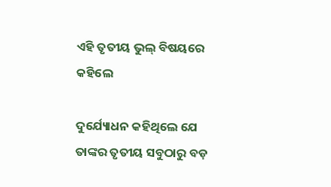ଏହି ତୃତୀୟ ଭୁଲ୍ ବିଷୟରେ କହିଲେ

ଦୁର୍ଯ୍ୟୋଧନ କହିଥିଲେ ଯେ ତାଙ୍କର ତୃତୀୟ ସବୁଠାରୁ ବଡ଼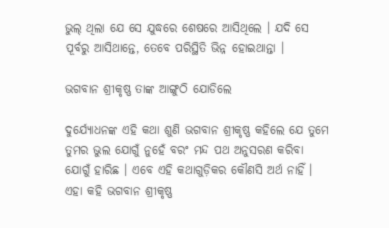ଭୁଲ୍ ଥିଲା ଯେ ସେ ଯୁଦ୍ଧରେ ଶେଷରେ ଆସିଥିଲେ । ଯଦି ସେ ପୂର୍ବରୁ ଆସିଥାନ୍ତେ, ତେବେ ପରିସ୍ଥିତି ଭିନ୍ନ ହୋଇଥାନ୍ତା ।

ଭଗବାନ ଶ୍ରୀକୃଷ୍ଣ ତାଙ୍କ ଆଙ୍ଗୁଠି ଯୋଡିଲେ

ଦୁର୍ଯ୍ୟୋଧନଙ୍କ ଏହି କଥା ଶୁଣି ଭଗବାନ ଶ୍ରୀକୃଷ୍ଣ କହିଲେ ଯେ ତୁମେ ତୁମର ଭୁଲ ଯୋଗୁଁ ନୁହେଁ ବରଂ ମନ୍ଦ ପଥ ଅନୁସରଣ କରିବା ଯୋଗୁଁ ହାରିଛ । ଏବେ ଏହି କଥାଗୁଡ଼ିକର କୌଣସି ଅର୍ଥ ନାହିଁ । ଏହା କହି ଭଗବାନ ଶ୍ରୀକୃଷ୍ଣ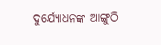ଦୁର୍ଯ୍ୟୋଧନଙ୍କ ଆଙ୍ଗୁଠି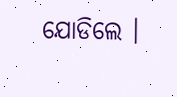ଯୋଡିଲେ ।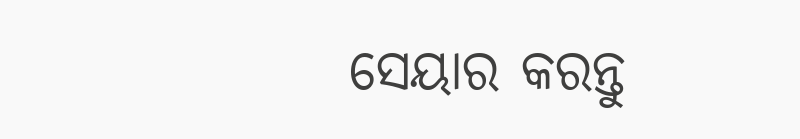ସେୟାର କରନ୍ତୁ